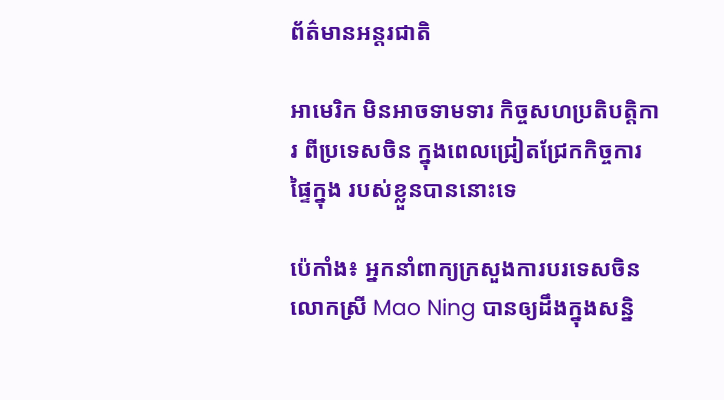ព័ត៌មានអន្តរជាតិ

អាមេរិក មិនអាចទាមទារ កិច្ចសហប្រតិបត្តិការ ពីប្រទេសចិន ក្នុងពេលជ្រៀតជ្រែកកិច្ចការផ្ទៃក្នុង របស់ខ្លួនបាននោះទេ

ប៉េកាំង៖ អ្នកនាំពាក្យក្រសួងការបរទេសចិន លោកស្រី Mao Ning បានឲ្យដឹងក្នុងសន្និ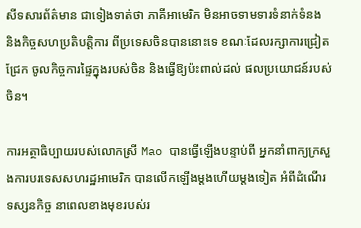សីទសារព័ត៌មាន ជាទៀងទាត់ថា ភាគីអាមេរិក មិនអាចទាមទារទំនាក់ទំនង និងកិច្ចសហប្រតិបត្តិការ ពីប្រទេសចិនបាននោះទេ ខណៈដែលរក្សាការជ្រៀតជ្រែក ចូលកិច្ចការផ្ទៃក្នុងរបស់ចិន និងធ្វើឱ្យប៉ះពាល់ដល់ ផលប្រយោជន៍របស់ចិន។

ការអត្ថាធិប្បាយរបស់លោកស្រី Mao បានធ្វើឡើងបន្ទាប់ពី អ្នកនាំពាក្យក្រសួងការបរទេសសហរដ្ឋអាមេរិក បានលើកឡើងម្តងហើយម្តងទៀត អំពីដំណើរទស្សនកិច្ច នាពេលខាងមុខរបស់រ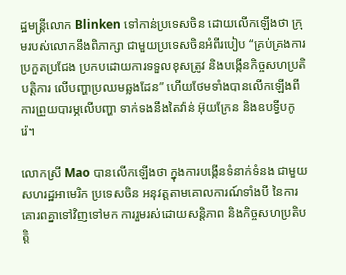ដ្ឋមន្ត្រីលោក Blinken ទៅកាន់ប្រទេសចិន ដោយលើកឡើងថា ក្រុមរបស់លោកនឹងពិភាក្សា ជាមួយប្រទេសចិនអំពីរបៀប “គ្រប់គ្រងការប្រកួតប្រជែង ប្រកបដោយការទទួលខុសត្រូវ និងបង្កើនកិច្ចសហប្រតិបត្តិការ លើបញ្ហាប្រឈមឆ្លងដែន” ហើយថែមទាំងបានលើកឡើងពី ការព្រួយបារម្ភលើបញ្ហា ទាក់ទងនឹងតៃវ៉ាន់ អ៊ុយក្រែន និងឧបទ្វីបកូរ៉េ។

លោកស្រី Mao បានលើកឡើងថា ក្នុងការបង្កើនទំនាក់ទំនង ជាមួយសហរដ្ឋអាមេរិក ប្រទេសចិន អនុវត្តតាមគោលការណ៍ទាំងបី នៃការគោរពគ្នាទៅវិញទៅមក ការរួមរស់ដោយសន្តិភាព និងកិច្ចសហប្រតិបត្តិ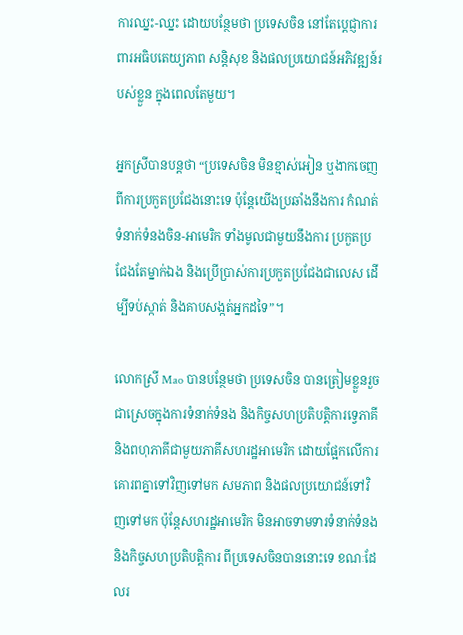ការឈ្នះ-ឈ្នះ ដោយបន្ថែមថា ប្រទេសចិន នៅតែប្តេជ្ញាការពារអធិបតេយ្យភាព សន្តិសុខ និងផលប្រយោជន៍អភិវឌ្ឍន៍របស់ខ្លួន ក្នុងពេលតែមួយ។

អ្នកស្រីបានបន្ដថា “ប្រទេសចិន មិនខ្មាស់អៀន ឬងាកចេញពីការប្រកួតប្រជែងនោះទេ ប៉ុន្តែយើងប្រឆាំងនឹងការ កំណត់ទំនាក់ទំនងចិន-អាមេរិក ទាំងមូលជាមួយនឹងការ ប្រកួតប្រជែងតែម្នាក់ឯង និងប្រើប្រាស់ការប្រកួតប្រជែងជាលេស ដើម្បីទប់ស្កាត់ និងគាបសង្កត់អ្នកដទៃ”។

លោកស្រី Mao បានបន្ថែមថា ប្រទេសចិន បានត្រៀមខ្លួនរួចជាស្រេចក្នុងការទំនាក់ទំនង និងកិច្ចសហប្រតិបត្តិការទ្វេភាគី និងពហុភាគីជាមួយភាគីសហរដ្ឋអាមេរិក ដោយផ្អែកលើការគោរពគ្នាទៅវិញទៅមក សមភាព និងផលប្រយោជន៍ទៅវិញទៅមក ប៉ុន្តែសហរដ្ឋអាមេរិក មិនអាចទាមទារទំនាក់ទំនង និងកិច្ចសហប្រតិបត្តិការ ពីប្រទេសចិនបាននោះទេ ខណៈដែលរ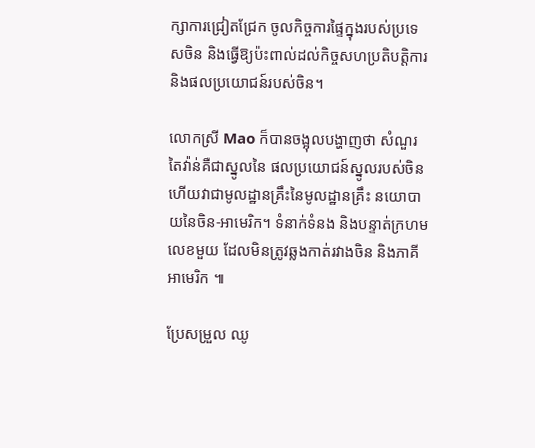ក្សាការជ្រៀតជ្រែក ចូលកិច្ចការផ្ទៃក្នុងរបស់ប្រទេសចិន និងធ្វើឱ្យប៉ះពាល់ដល់កិច្ចសហប្រតិបត្តិការ និងផលប្រយោជន៍របស់ចិន។

លោកស្រី Mao ក៏បានចង្អុលបង្ហាញថា សំណួរតៃវ៉ាន់គឺជាស្នូលនៃ ផលប្រយោជន៍ស្នូលរបស់ចិន ហើយវាជាមូលដ្ឋានគ្រឹះនៃមូលដ្ឋានគ្រឹះ នយោបាយនៃចិន-អាមេរិក។ ទំនាក់ទំនង និងបន្ទាត់ក្រហមលេខមួយ ដែលមិនត្រូវឆ្លងកាត់រវាងចិន និងភាគីអាមេរិក ៕

ប្រែសម្រួល ឈូ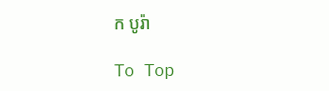ក បូរ៉ា

To Top